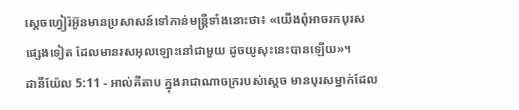ស្តេចហ្វៀរ៉អ៊ូនមានប្រសាសន៍ទៅកាន់មន្ត្រីទាំងនោះថា៖ «យើងពុំអាចរកបុរសផ្សេងទៀត ដែលមានរសអុលឡោះនៅជាមួយ ដូចយូសុះនេះបានឡើយ»។
ដានីយ៉ែល 5:11 - អាល់គីតាប ក្នុងរាជាណាចក្ររបស់ស្តេច មានបុរសម្នាក់ដែល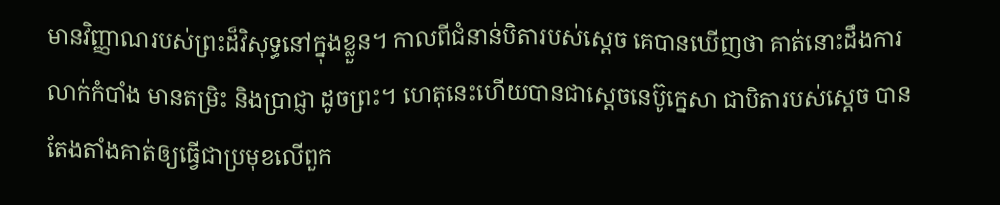មានវិញ្ញាណរបស់ព្រះដ៏វិសុទ្ធនៅក្នុងខ្លួន។ កាលពីជំនាន់បិតារបស់ស្តេច គេបានឃើញថា គាត់នោះដឹងការលាក់កំបាំង មានតម្រិះ និងប្រាជ្ញា ដូចព្រះ។ ហេតុនេះហើយបានជាស្តេចនេប៊ូក្នេសា ជាបិតារបស់ស្តេច បានតែងតាំងគាត់ឲ្យធ្វើជាប្រមុខលើពួក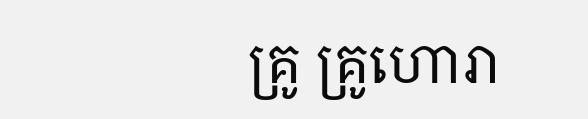គ្រូ គ្រូហោរា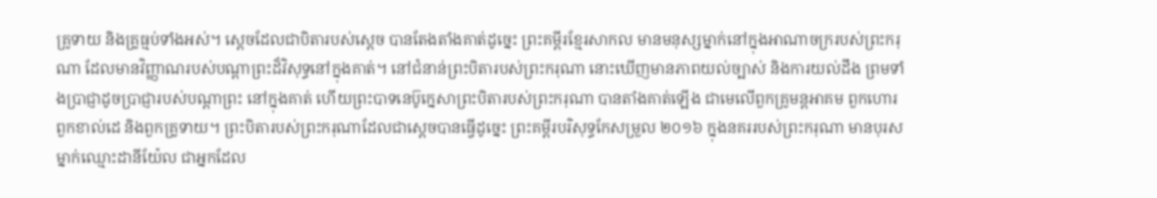គ្រូទាយ និងគ្រូធ្មប់ទាំងអស់។ ស្តេចដែលជាបិតារបស់ស្តេច បានតែងតាំងគាត់ដូច្នេះ ព្រះគម្ពីរខ្មែរសាកល មានមនុស្សម្នាក់នៅក្នុងអាណាចក្ររបស់ព្រះករុណា ដែលមានវិញ្ញាណរបស់បណ្ដាព្រះដ៏វិសុទ្ធនៅក្នុងគាត់។ នៅជំនាន់ព្រះបិតារបស់ព្រះករុណា នោះឃើញមានភាពយល់ច្បាស់ និងការយល់ដឹង ព្រមទាំងប្រាជ្ញាដូចប្រាជ្ញារបស់បណ្ដាព្រះ នៅក្នុងគាត់ ហើយព្រះបាទនេប៊ូក្នេសាព្រះបិតារបស់ព្រះករុណា បានតាំងគាត់ឡើង ជាមេលើពួកគ្រូមន្តអាគម ពួកហោរ ពួកខាល់ដេ និងពួកគ្រូទាយ។ ព្រះបិតារបស់ព្រះករុណាដែលជាស្ដេចបានធ្វើដូច្នេះ ព្រះគម្ពីរបរិសុទ្ធកែសម្រួល ២០១៦ ក្នុងនគររបស់ព្រះករុណា មានបុរសម្នាក់ឈ្មោះដានីយ៉ែល ជាអ្នកដែល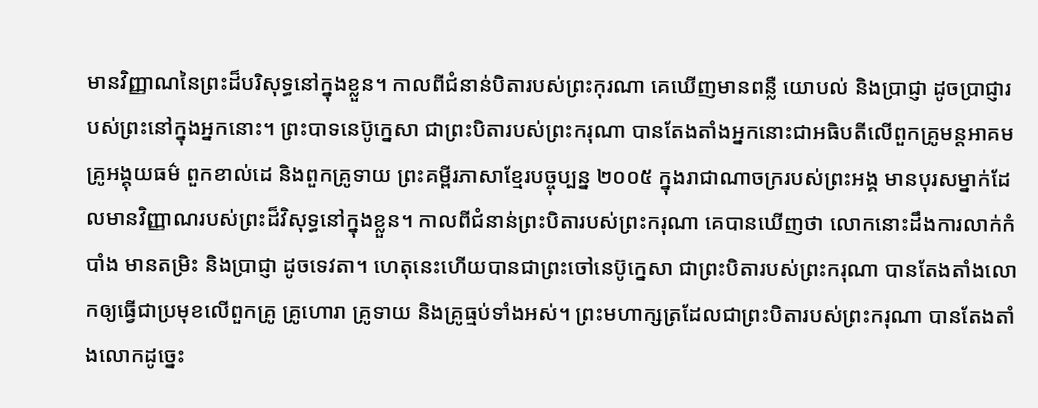មានវិញ្ញាណនៃព្រះដ៏បរិសុទ្ធនៅក្នុងខ្លួន។ កាលពីជំនាន់បិតារបស់ព្រះកុរណា គេឃើញមានពន្លឺ យោបល់ និងប្រាជ្ញា ដូចប្រាជ្ញារបស់ព្រះនៅក្នុងអ្នកនោះ។ ព្រះបាទនេប៊ូក្នេសា ជាព្រះបិតារបស់ព្រះករុណា បានតែងតាំងអ្នកនោះជាអធិបតីលើពួកគ្រូមន្តអាគម គ្រូអង្គុយធម៌ ពួកខាល់ដេ និងពួកគ្រូទាយ ព្រះគម្ពីរភាសាខ្មែរបច្ចុប្បន្ន ២០០៥ ក្នុងរាជាណាចក្ររបស់ព្រះអង្គ មានបុរសម្នាក់ដែលមានវិញ្ញាណរបស់ព្រះដ៏វិសុទ្ធនៅក្នុងខ្លួន។ កាលពីជំនាន់ព្រះបិតារបស់ព្រះករុណា គេបានឃើញថា លោកនោះដឹងការលាក់កំបាំង មានតម្រិះ និងប្រាជ្ញា ដូចទេវតា។ ហេតុនេះហើយបានជាព្រះចៅនេប៊ូក្នេសា ជាព្រះបិតារបស់ព្រះករុណា បានតែងតាំងលោកឲ្យធ្វើជាប្រមុខលើពួកគ្រូ គ្រូហោរា គ្រូទាយ និងគ្រូធ្មប់ទាំងអស់។ ព្រះមហាក្សត្រដែលជាព្រះបិតារបស់ព្រះករុណា បានតែងតាំងលោកដូច្នេះ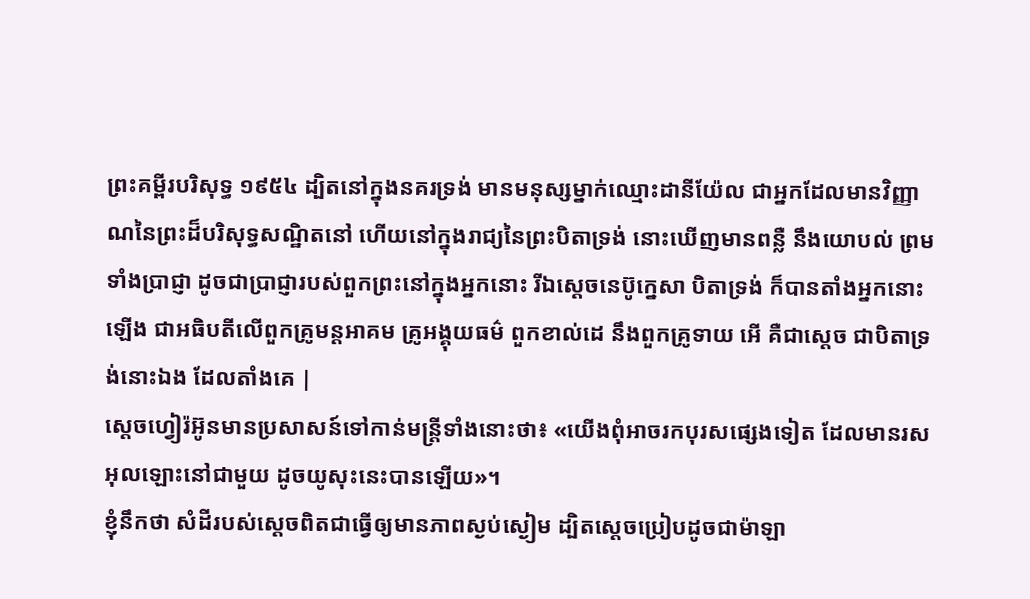ព្រះគម្ពីរបរិសុទ្ធ ១៩៥៤ ដ្បិតនៅក្នុងនគរទ្រង់ មានមនុស្សម្នាក់ឈ្មោះដានីយ៉ែល ជាអ្នកដែលមានវិញ្ញាណនៃព្រះដ៏បរិសុទ្ធសណ្ឋិតនៅ ហើយនៅក្នុងរាជ្យនៃព្រះបិតាទ្រង់ នោះឃើញមានពន្លឺ នឹងយោបល់ ព្រមទាំងប្រាជ្ញា ដូចជាប្រាជ្ញារបស់ពួកព្រះនៅក្នុងអ្នកនោះ រីឯស្តេចនេប៊ូក្នេសា បិតាទ្រង់ ក៏បានតាំងអ្នកនោះឡើង ជាអធិបតីលើពួកគ្រូមន្តអាគម គ្រូអង្គុយធម៌ ពួកខាល់ដេ នឹងពួកគ្រូទាយ អើ គឺជាស្តេច ជាបិតាទ្រង់នោះឯង ដែលតាំងគេ |
ស្តេចហ្វៀរ៉អ៊ូនមានប្រសាសន៍ទៅកាន់មន្ត្រីទាំងនោះថា៖ «យើងពុំអាចរកបុរសផ្សេងទៀត ដែលមានរសអុលឡោះនៅជាមួយ ដូចយូសុះនេះបានឡើយ»។
ខ្ញុំនឹកថា សំដីរបស់ស្តេចពិតជាធ្វើឲ្យមានភាពស្ងប់ស្ងៀម ដ្បិតស្តេចប្រៀបដូចជាម៉ាឡា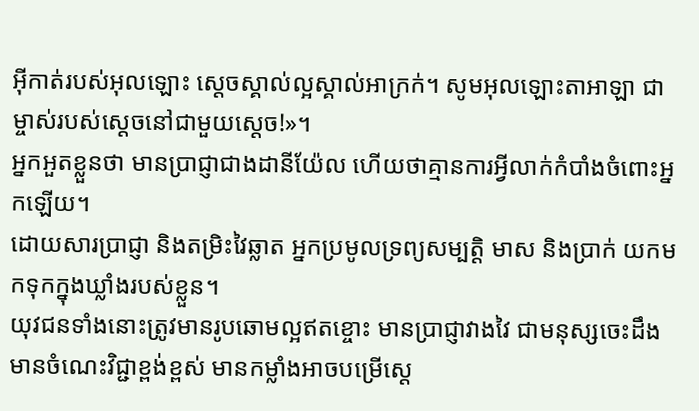អ៊ីកាត់របស់អុលឡោះ ស្តេចស្គាល់ល្អស្គាល់អាក្រក់។ សូមអុលឡោះតាអាឡា ជាម្ចាស់របស់ស្តេចនៅជាមួយស្តេច!»។
អ្នកអួតខ្លួនថា មានប្រាជ្ញាជាងដានីយ៉ែល ហើយថាគ្មានការអ្វីលាក់កំបាំងចំពោះអ្នកឡើយ។
ដោយសារប្រាជ្ញា និងតម្រិះវៃឆ្លាត អ្នកប្រមូលទ្រព្យសម្បត្តិ មាស និងប្រាក់ យកមកទុកក្នុងឃ្លាំងរបស់ខ្លួន។
យុវជនទាំងនោះត្រូវមានរូបឆោមល្អឥតខ្ចោះ មានប្រាជ្ញាវាងវៃ ជាមនុស្សចេះដឹង មានចំណេះវិជ្ជាខ្ពង់ខ្ពស់ មានកម្លាំងអាចបម្រើស្តេ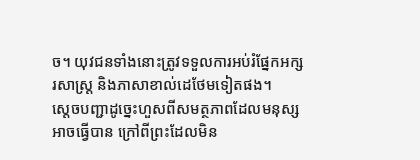ច។ យុវជនទាំងនោះត្រូវទទួលការអប់រំផ្នែកអក្សរសាស្ត្រ និងភាសាខាល់ដេថែមទៀតផង។
ស្តេចបញ្ជាដូច្នេះហួសពីសមត្ថភាពដែលមនុស្សអាចធ្វើបាន ក្រៅពីព្រះដែលមិន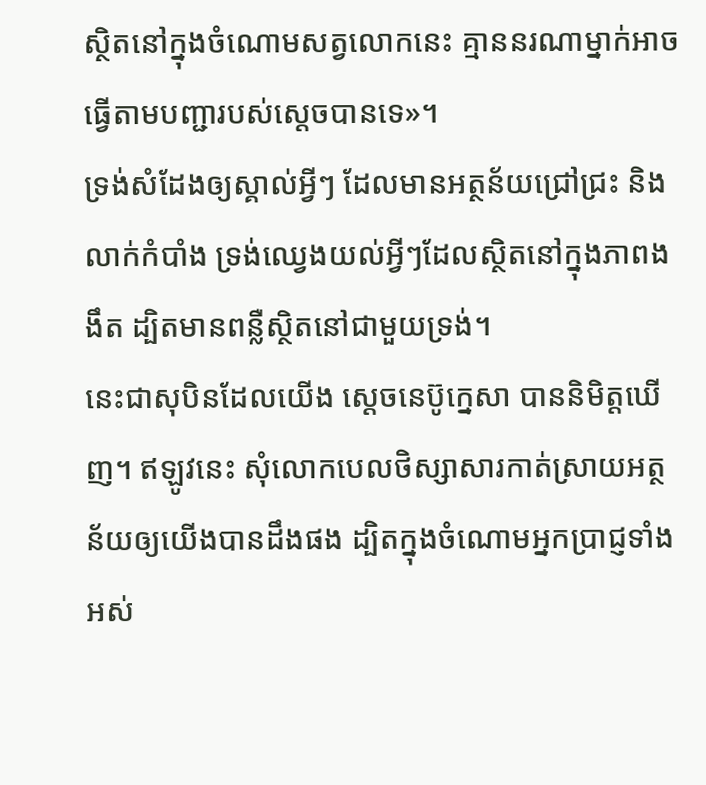ស្ថិតនៅក្នុងចំណោមសត្វលោកនេះ គ្មាននរណាម្នាក់អាចធ្វើតាមបញ្ជារបស់ស្តេចបានទេ»។
ទ្រង់សំដែងឲ្យស្គាល់អ្វីៗ ដែលមានអត្ថន័យជ្រៅជ្រះ និងលាក់កំបាំង ទ្រង់ឈ្វេងយល់អ្វីៗដែលស្ថិតនៅក្នុងភាពងងឹត ដ្បិតមានពន្លឺស្ថិតនៅជាមួយទ្រង់។
នេះជាសុបិនដែលយើង ស្ដេចនេប៊ូក្នេសា បាននិមិត្តឃើញ។ ឥឡូវនេះ សុំលោកបេលថិស្សាសារកាត់ស្រាយអត្ថន័យឲ្យយើងបានដឹងផង ដ្បិតក្នុងចំណោមអ្នកប្រាជ្ញទាំងអស់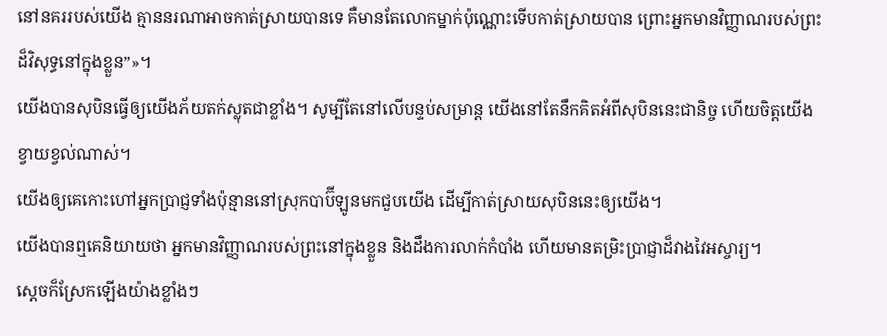នៅនគររបស់យើង គ្មាននរណាអាចកាត់ស្រាយបានទេ គឺមានតែលោកម្នាក់ប៉ុណ្ណោះទើបកាត់ស្រាយបាន ព្រោះអ្នកមានវិញ្ញាណរបស់ព្រះដ៏វិសុទ្ធនៅក្នុងខ្លួន”»។
យើងបានសុបិនធ្វើឲ្យយើងភ័យតក់ស្លុតជាខ្លាំង។ សូម្បីតែនៅលើបន្ទប់សម្រាន្ត យើងនៅតែនឹកគិតអំពីសុបិននេះជានិច្ច ហើយចិត្តយើងខ្វាយខ្វល់ណាស់។
យើងឲ្យគេកោះហៅអ្នកប្រាជ្ញទាំងប៉ុន្មាននៅស្រុកបាប៊ីឡូនមកជួបយើង ដើម្បីកាត់ស្រាយសុបិននេះឲ្យយើង។
យើងបានឮគេនិយាយថា អ្នកមានវិញ្ញាណរបស់ព្រះនៅក្នុងខ្លួន និងដឹងការលាក់កំបាំង ហើយមានតម្រិះប្រាជ្ញាដ៏វាងវៃអស្ចារ្យ។
ស្ដេចក៏ស្រែកឡើងយ៉ាងខ្លាំងៗ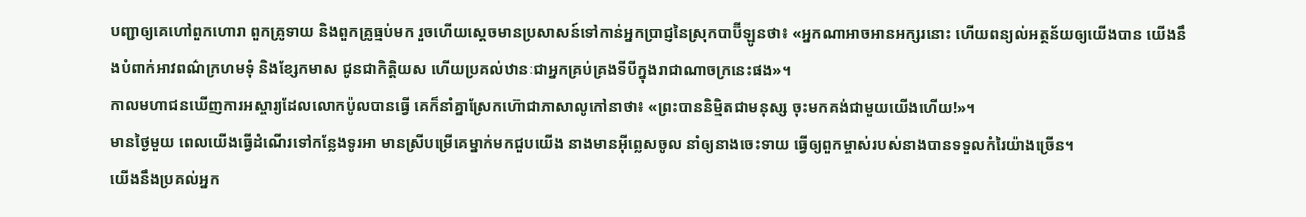បញ្ជាឲ្យគេហៅពួកហោរា ពួកគ្រូទាយ និងពួកគ្រូធ្មប់មក រួចហើយស្ដេចមានប្រសាសន៍ទៅកាន់អ្នកប្រាជ្ញនៃស្រុកបាប៊ីឡូនថា៖ «អ្នកណាអាចអានអក្សរនោះ ហើយពន្យល់អត្ថន័យឲ្យយើងបាន យើងនឹងបំពាក់អាវពណ៌ក្រហមទុំ និងខ្សែកមាស ជូនជាកិត្តិយស ហើយប្រគល់ឋានៈជាអ្នកគ្រប់គ្រងទីបីក្នុងរាជាណាចក្រនេះផង»។
កាលមហាជនឃើញការអស្ចារ្យដែលលោកប៉ូលបានធ្វើ គេក៏នាំគ្នាស្រែកហ៊ោជាភាសាលូកៅនាថា៖ «ព្រះបាននិម្មិតជាមនុស្ស ចុះមកគង់ជាមួយយើងហើយ!»។
មានថ្ងៃមួយ ពេលយើងធ្វើដំណើរទៅកន្លែងទូរអា មានស្រីបម្រើគេម្នាក់មកជួបយើង នាងមានអ៊ីព្លេសចូល នាំឲ្យនាងចេះទាយ ធ្វើឲ្យពួកម្ចាស់របស់នាងបានទទួលកំរៃយ៉ាងច្រើន។
យើងនឹងប្រគល់អ្នក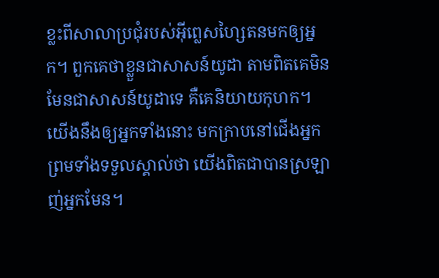ខ្លះពីសាលាប្រជុំរបស់អ៊ីព្លេសហ្សៃតនមកឲ្យអ្នក។ ពួកគេថាខ្លួនជាសាសន៍យូដា តាមពិតគេមិនមែនជាសាសន៍យូដាទេ គឺគេនិយាយកុហក។ យើងនឹងឲ្យអ្នកទាំងនោះ មកក្រាបនៅជើងអ្នក ព្រមទាំងទទួលស្គាល់ថា យើងពិតជាបានស្រឡាញ់អ្នកមែន។